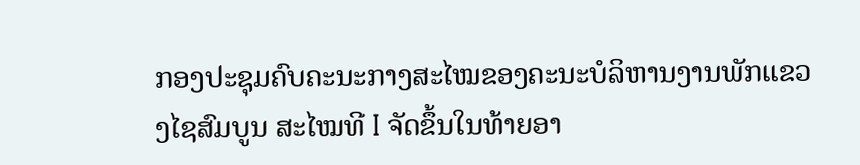ກອງປະຊຸມຄົບຄະນະກາງສະໄໝຂອງຄະນະບໍລິຫານງານພັກແຂວງໄຊສົມບູນ ສະໄໝທີ I ຈັດຂຶ້ນໃນທ້າຍອາ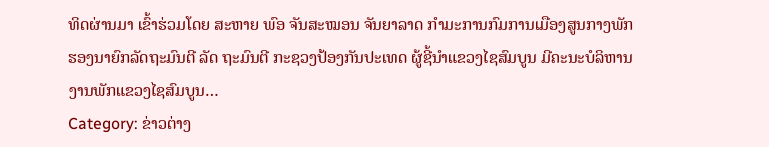ທິດຜ່ານມາ ເຂົ້າຮ່ວມໂດຍ ສະຫາຍ ພົອ ຈັນສະໝອນ ຈັນຍາລາດ ກຳມະການກົມການເມືອງສູນກາງພັກ ຮອງນາຍົກລັດຖະມົນຕີ ລັດ ຖະມົນຕີ ກະຊວງປ້ອງກັນປະເທດ ຜູ້ຊີ້ນຳແຂວງໄຊສົມບູນ ມີຄະນະບໍລິຫານງານພັກແຂວງໄຊສົມບູນ…
Category: ຂ່າວຕ່າງ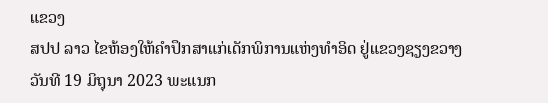ແຂວງ
ສປປ ລາວ ໄຂຫ້ອງໃຫ້ຄໍາປຶກສາແກ່ເດັກພິການແຫ່ງທໍາອິດ ຢູ່ແຂວງຊຽງຂວາງ
ວັນທີ 19 ມິຖຸນາ 2023 ພະແນກ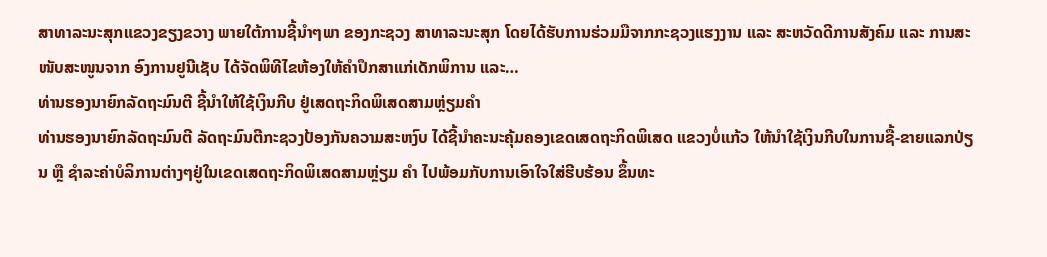ສາທາລະນະສຸກແຂວງຂຽງຂວາງ ພາຍໃຕ້ການຊີ້ນໍາໆພາ ຂອງກະຊວງ ສາທາລະນະສຸກ ໂດຍໄດ້ຮັບການຮ່ວມມືຈາກກະຊວງແຮງງານ ແລະ ສະຫວັດດີການສັງຄົມ ແລະ ການສະໜັບສະໜູນຈາກ ອົງການຢູນີເຊັບ ໄດ້ຈັດພິທີໄຂຫ້ອງໃຫ້ຄໍາປຶກສາແກ່ເດັກພິການ ແລະ…
ທ່ານຮອງນາຍົກລັດຖະມົນຕີ ຊີ້ນຳໃຫ້ໃຊ້ເງິນກີບ ຢູ່ເສດຖະກິດພິເສດສາມຫຼ່ຽມຄຳ
ທ່ານຮອງນາຍົກລັດຖະມົນຕີ ລັດຖະມົນຕີກະຊວງປ້ອງກັນຄວາມສະຫງົບ ໄດ້ຊີ້ນຳຄະນະຄຸ້ມຄອງເຂດເສດຖະກິດພິເສດ ແຂວງບໍ່ແກ້ວ ໃຫ້ນຳໃຊ້ເງິນກີບໃນການຊື້-ຂາຍແລກປ່ຽນ ຫຼື ຊໍາລະຄ່າບໍລິການຕ່າງໆຢູ່ໃນເຂດເສດຖະກິດພິເສດສາມຫຼ່ຽມ ຄຳ ໄປພ້ອມກັບການເອົາໃຈໃສ່ຮີບຮ້ອນ ຂຶ້ນທະ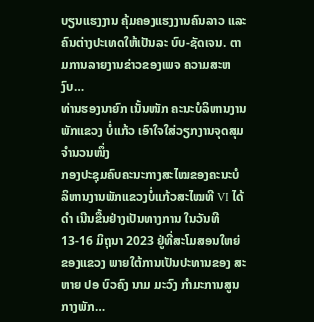ບຽນແຮງງານ ຄຸ້ມຄອງແຮງງານຄົນລາວ ແລະ ຄົນຕ່າງປະເທດໃຫ້ເປັນລະ ບົບ-ຊັດເຈນ. ຕາມການລາຍງານຂ່າວຂອງເພຈ ຄວາມສະຫງົບ…
ທ່ານຮອງນາຍົກ ເນັ້ນໜັກ ຄະນະບໍລິຫານງານພັກແຂວງ ບໍ່ແກ້ວ ເອົາໃຈໃສ່ວຽກງານຈຸດສຸມຈຳນວນໜຶ່ງ
ກອງປະຊຸມຄົບຄະນະກາງສະໄໝຂອງຄະນະບໍລິຫານງານພັກແຂວງບໍ່ແກ້ວສະໄໝທີ VI ໄດ້ດໍາ ເນີນຂື້ນຢ່າງເປັນທາງການ ໃນວັນທີ 13-16 ມິຖຸນາ 2023 ຢູ່ທີ່ສະໂມສອນໃຫຍ່ຂອງແຂວງ ພາຍໃຕ້ການເປັນປະທານຂອງ ສະຫາຍ ປອ ບົວຄົງ ນາມ ມະວົງ ກຳມະການສູນກາງພັກ…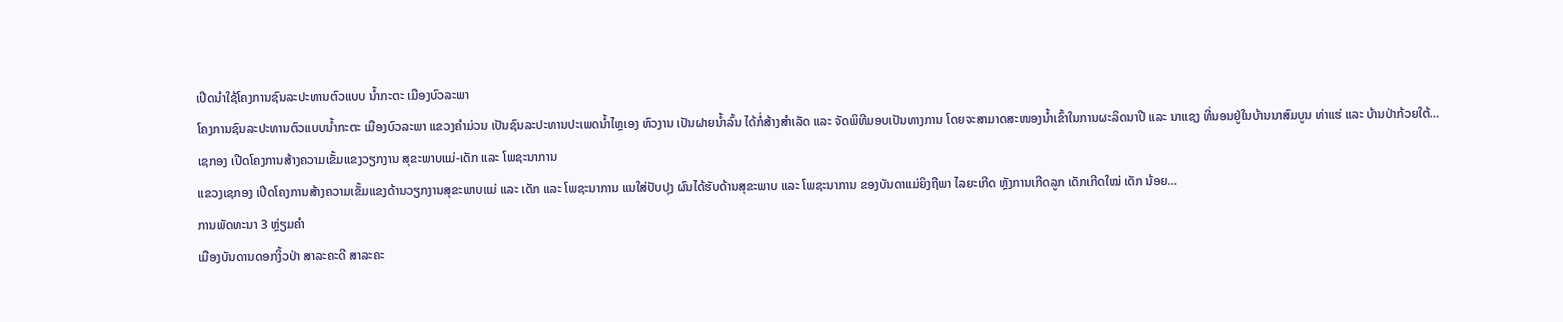ເປີດນຳໃຊ້ໂຄງການຊົນລະປະທານຕົວແບບ ນໍ້າກະຕະ ເມືອງບົວລະພາ
ໂຄງການຊົນລະປະທານຕົວແບບນໍ້າກະຕະ ເມືອງບົວລະພາ ແຂວງຄຳມ່ວນ ເປັນຊົນລະປະທານປະເພດນໍ້າໄຫຼເອງ ຫົວງານ ເປັນຝາຍນໍ້າລົ້ນ ໄດ້ກໍ່ສ້າງສຳເລັດ ແລະ ຈັດພິທີມອບເປັນທາງການ ໂດຍຈະສາມາດສະໜອງນ້ຳເຂົ້າໃນການຜະລິດນາປີ ແລະ ນາແຊງ ທີ່ນອນຢູ່ໃນບ້ານນາສົມບູນ ທ່າແຮ່ ແລະ ບ້ານປ່າກ້ວຍໃຕ້…
ເຊກອງ ເປີດໂຄງການສ້າງຄວາມເຂັ້ມແຂງວຽກງານ ສຸຂະພາບແມ່-ເດັກ ແລະ ໂພຊະນາການ
ແຂວງເຊກອງ ເປີດໂຄງການສ້າງຄວາມເຂັ້ມແຂງດ້ານວຽກງານສຸຂະພາບແມ່ ແລະ ເດັກ ແລະ ໂພຊະນາການ ແນໃສ່ປັບປຸງ ຜົນໄດ້ຮັບດ້ານສຸຂະພາບ ແລະ ໂພຊະນາການ ຂອງບັນດາແມ່ຍິງຖືພາ ໄລຍະເກີດ ຫຼັງການເກີດລູກ ເດັກເກີດໃໝ່ ເດັກ ນ້ອຍ…
ການພັດທະນາ 3 ຫຼ່ຽມຄຳ
ເມືອງບັນດານດອກງິ້ວປ່າ ສາລະຄະດີ ສາລະຄະ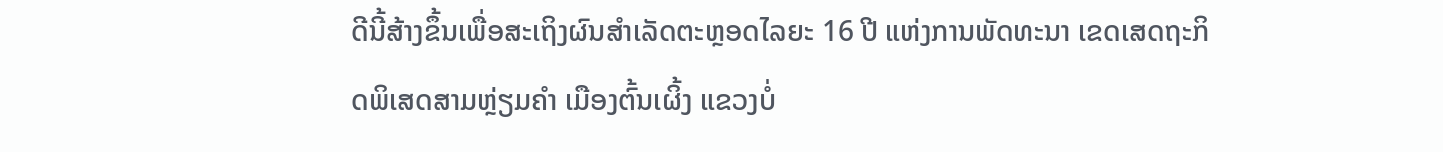ດີນີ້ສ້າງຂຶ້ນເພື່ອສະເຖິງຜົນສຳເລັດຕະຫຼອດໄລຍະ 16 ປີ ແຫ່ງການພັດທະນາ ເຂດເສດຖະກິດພິເສດສາມຫຼ່ຽມຄຳ ເມືອງຕົ້ນເຜິ້ງ ແຂວງບໍ່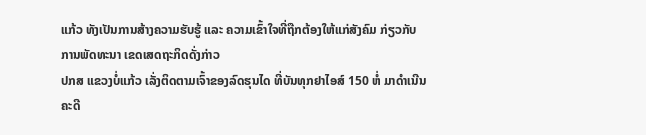ແກ້ວ ທັງເປັນການສ້າງຄວາມຮັບຮູ້ ແລະ ຄວາມເຂົ້າໃຈທີ່ຖືກຕ້ອງໃຫ້ແກ່ສັງຄົມ ກ່ຽວກັບການພັດທະນາ ເຂດເສດຖະກິດດັ່ງກ່າວ
ປກສ ແຂວງບໍ່ແກ້ວ ເລັ່ງຕິດຕາມເຈົ້າຂອງລົດຮຸນໄດ ທີ່ບັນທຸກຢາໄອສ໌ 150 ຫໍ່ ມາດຳເນີນຄະດີ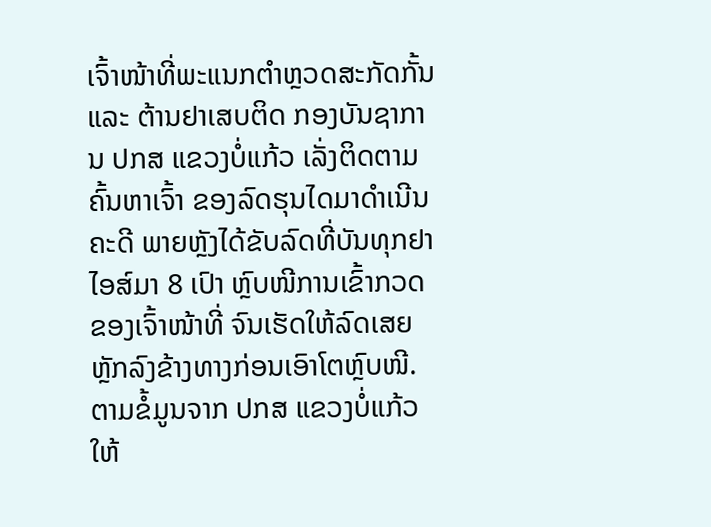ເຈົ້າໜ້າທີ່ພະແນກຕໍາຫຼວດສະກັດກັ້ນ ແລະ ຕ້ານຢາເສບຕິດ ກອງບັນຊາການ ປກສ ແຂວງບໍ່ແກ້ວ ເລັ່ງຕິດຕາມຄົ້ນຫາເຈົ້າ ຂອງລົດຮຸນໄດມາດຳເນີນຄະດີ ພາຍຫຼັງໄດ້ຂັບລົດທີ່ບັນທຸກຢາໄອສ໌ມາ 8 ເປົາ ຫຼົບໜີການເຂົ້າກວດຂອງເຈົ້າໜ້າທີ່ ຈົນເຮັດໃຫ້ລົດເສຍຫຼັກລົງຂ້າງທາງກ່ອນເອົາໂຕຫຼົບໜີ. ຕາມຂໍ້ມູນຈາກ ປກສ ແຂວງບໍ່ແກ້ວໃຫ້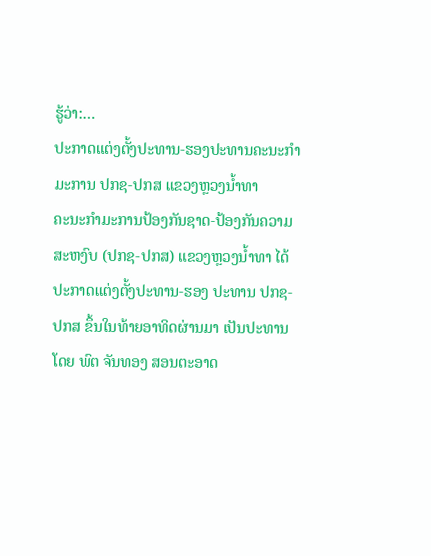ຮູ້ວ່າ:…
ປະກາດແຕ່ງຕັ້ງປະທານ-ຮອງປະທານຄະນະກຳມະການ ປກຊ-ປກສ ແຂວງຫຼວງນໍ້າທາ
ຄະນະກໍາມະການປ້ອງກັນຊາດ-ປ້ອງກັນຄວາມສະຫງົບ (ປກຊ-ປກສ) ແຂວງຫຼວງນໍ້າທາ ໄດ້ປະກາດແຕ່ງຕັ້ງປະທານ-ຮອງ ປະທານ ປກຊ-ປກສ ຂຶ້ນໃນທ້າຍອາທິດຜ່ານມາ ເປັນປະທານໂດຍ ພົຕ ຈັນທອງ ສອນຕະອາດ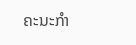ຄະນະກໍາ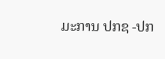ມະການ ປກຊ -ປກ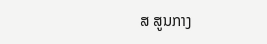ສ ສູນກາງ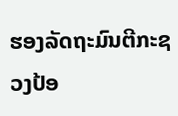ຮອງລັດຖະມົນຕີກະຊວງປ້ອ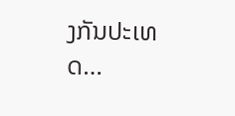ງກັນປະເທດ…